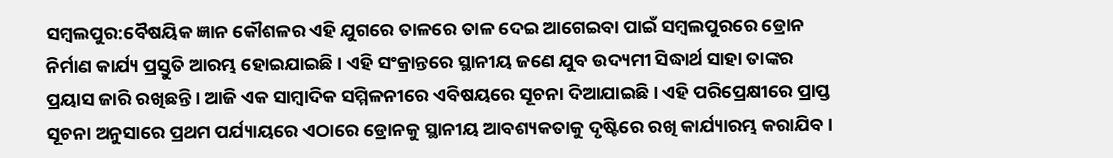ସମ୍ବଲପୁର:ବୈଷୟିକ ଜ୍ଞାନ କୌଶଳର ଏହି ଯୁଗରେ ତାଳରେ ତାଳ ଦେଇ ଆଗେଇବା ପାଇଁ ସମ୍ବଲପୁରରେ ଡ୍ରୋନ ନିର୍ମାଣ କାର୍ଯ୍ୟ ପ୍ରସ୍ତୁତି ଆରମ୍ଭ ହୋଇଯାଇଛି । ଏହି ସଂକ୍ରାନ୍ତରେ ସ୍ଥାନୀୟ ଜଣେ ଯୁବ ଉଦ୍ୟମୀ ସିଦ୍ଧାର୍ଥ ସାହା ତାଙ୍କର ପ୍ରୟାସ ଜାରି ରଖିଛନ୍ତି । ଆଜି ଏକ ସାମ୍ବାଦିକ ସମ୍ମିଳନୀରେ ଏବିଷୟରେ ସୂଚନା ଦିଆଯାଇଛି । ଏହି ପରିପ୍ରେକ୍ଷୀରେ ପ୍ରାପ୍ତ ସୂଚନା ଅନୁସାରେ ପ୍ରଥମ ପର୍ଯ୍ୟାୟରେ ଏଠାରେ ଡ୍ରୋନକୁ ସ୍ଥାନୀୟ ଆବଶ୍ୟକତାକୁ ଦୃଷ୍ଟିରେ ରଖି କାର୍ଯ୍ୟାରମ୍ଭ କରାଯିବ ।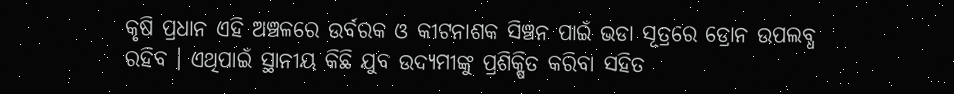କୃଷି ପ୍ରଧାନ ଏହି ଅଞ୍ଚଳରେ ଉର୍ବରକ ଓ କୀଟନାଶକ ସିଞ୍ଚନ ପାଇଁ ଭଡା ସୂତ୍ରରେ ଡ୍ରୋନ ଉପଲବ୍ଧ ରହିବ । ଏଥିପାଇଁ ସ୍ଥାନୀୟ କିଛି ଯୁବ ଉଦ୍ୟମୀଙ୍କୁ ପ୍ରଶିକ୍ଷିତ କରିବା ସହିତ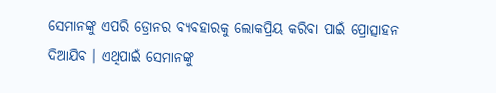ସେମାନଙ୍କୁ ଏପରି ଡ୍ରୋନର ବ୍ୟବହାରକୁ ଲୋକପ୍ରିୟ କରିବା ପାଇଁ ପ୍ରୋତ୍ସାହନ ଦିଆଯିବ । ଏଥିପାଇଁ ସେମାନଙ୍କୁ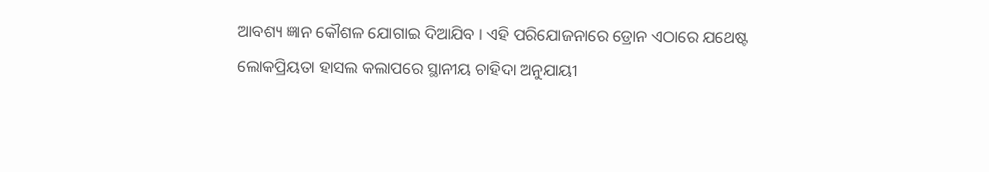ଆବଶ୍ୟ ଜ୍ଞାନ କୌଶଳ ଯୋଗାଇ ଦିଆଯିବ । ଏହି ପରିଯୋଜନାରେ ଡ୍ରୋନ ଏଠାରେ ଯଥେଷ୍ଟ ଲୋକପ୍ରିୟତା ହାସଲ କଲାପରେ ସ୍ଥାନୀୟ ଚାହିଦା ଅନୁଯାୟୀ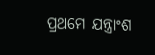ପ୍ରଥମେ ଯନ୍ତ୍ରାଂଶ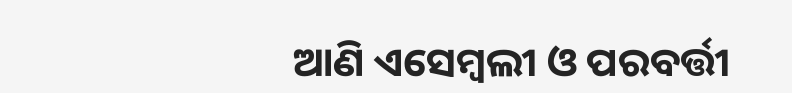ଆଣି ଏସେମ୍ବଲୀ ଓ ପରବର୍ତ୍ତୀ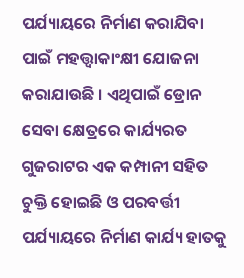ପର୍ଯ୍ୟାୟରେ ନିର୍ମାଣ କରାଯିବା ପାଇଁ ମହତ୍ତ୍ୱାକାଂକ୍ଷୀ ଯୋଜନା କରାଯାଉଛି । ଏଥିପାଇଁ ଡ୍ରୋନ ସେବା କ୍ଷେତ୍ରରେ କାର୍ଯ୍ୟରତ ଗୁଜରାଟର ଏକ କମ୍ପାନୀ ସହିତ ଚୁକ୍ତି ହୋଇଛି ଓ ପରବର୍ତ୍ତୀ ପର୍ଯ୍ୟାୟରେ ନିର୍ମାଣ କାର୍ଯ୍ୟ ହାତକୁ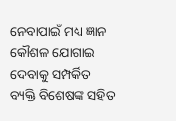ନେବାପାଇଁ ମଧ୍ୟ ଜ୍ଞାନ କୌଶଳ ଯୋଗାଇ ଦେବାକୁ ସମ୍ପର୍କିତ ବ୍ୟକ୍ତି ବିଶେଷଙ୍କ ସହିତ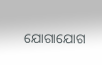ଯୋଗାଯୋଗ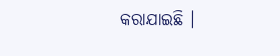କରାଯାଇଛି ।